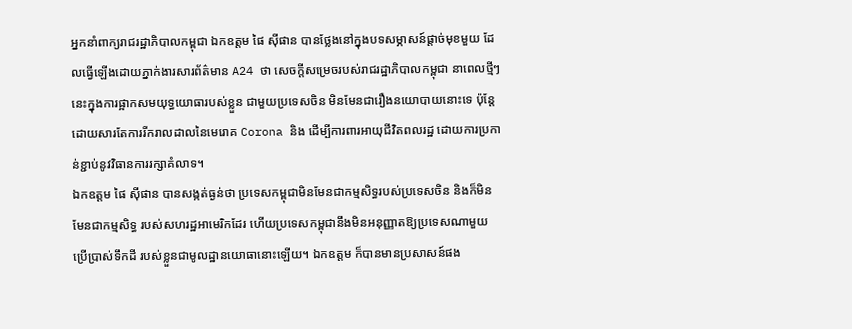អ្នកនាំពាក្យរាជរដ្ឋាភិបាលកម្ពុជា ឯកឧត្ដម ផៃ សុីផាន បានថ្លែងនៅក្នុងបទសម្ភាសន៍ផ្តាច់មុខមួយ ដែលធ្វើឡើងដោយភ្នាក់ងារសារព័ត៌មាន A24 ថា សេចក្តីសម្រេចរបស់រាជរដ្ឋាភិបាលកម្ពុជា នាពេលថ្មីៗនេះក្នុងការផ្អាកសមយុទ្ធយោធារបស់ខ្លួន ជាមួយប្រទេសចិន មិនមែនជារឿងនយោបាយនោះទេ ប៉ុន្តែដោយសារតែការរីករាលដាលនៃមេរោគ Corona និង ដើម្បីការពារអាយុជីវិតពលរដ្ឋ ដោយការប្រកាន់ខ្ជាប់នូវវិធានការរក្សាគំលាទ។
ឯកឧត្ដម ផៃ សុីផាន បានសង្កត់ធ្ងន់ថា ប្រទេសកម្ពុជាមិនមែនជាកម្មសិទ្ធរបស់ប្រទេសចិន និងក៏មិនមែនជាកម្មសិទ្ធ របស់សហរដ្ឋអាមេរិកដែរ ហើយប្រទេសកម្ពុជានឹងមិនអនុញ្ញាតឱ្យប្រទេសណាមួយ ប្រើប្រាស់ទឹកដី របស់ខ្លួនជាមូលដ្ឋានយោធានោះឡើយ។ ឯកឧត្ដម ក៏បានមានប្រសាសន៍ផង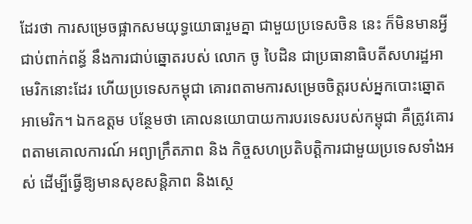ដែរថា ការសម្រេចផ្អាកសមយុទ្ធយោធារួមគ្នា ជាមួយប្រទេសចិន នេះ ក៏មិនមានអ្វីជាប់ពាក់ពន្ធ័ នឹងការជាប់ឆ្នោតរបស់ លោក ចូ បៃដិន ជាប្រធានាធិបតីសហរដ្ឋអាមេរិកនោះដែរ ហើយប្រទេសកម្ពុជា គោរពតាមការសម្រេចចិត្តរបស់អ្នកបោះឆ្នោតអាមេរិក។ ឯកឧត្ដម បន្ថែមថា គោលនយោបាយការបរទេសរបស់កម្ពុជា គឺត្រូវគោរពតាមគោលការណ៍ អព្យាក្រឹតភាព និង កិច្ចសហប្រតិបត្តិការជាមួយប្រទេសទាំងអស់ ដើម្បីធ្វើឱ្យមានសុខសន្តិភាព និងស្ថេ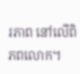រភាព នៅលើពិភពលោក។